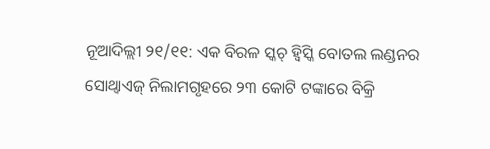ନୂଆଦିଲ୍ଲୀ ୨୧/୧୧: ଏକ ବିରଳ ସ୍କଚ୍ ହ୍ୱିସ୍କି ବୋତଲ ଲଣ୍ଡନର ସୋଥ୍ବାଏଜ୍ ନିଲାମଗୃହରେ ୨୩ କୋଟି ଟଙ୍କାରେ ବିକ୍ରି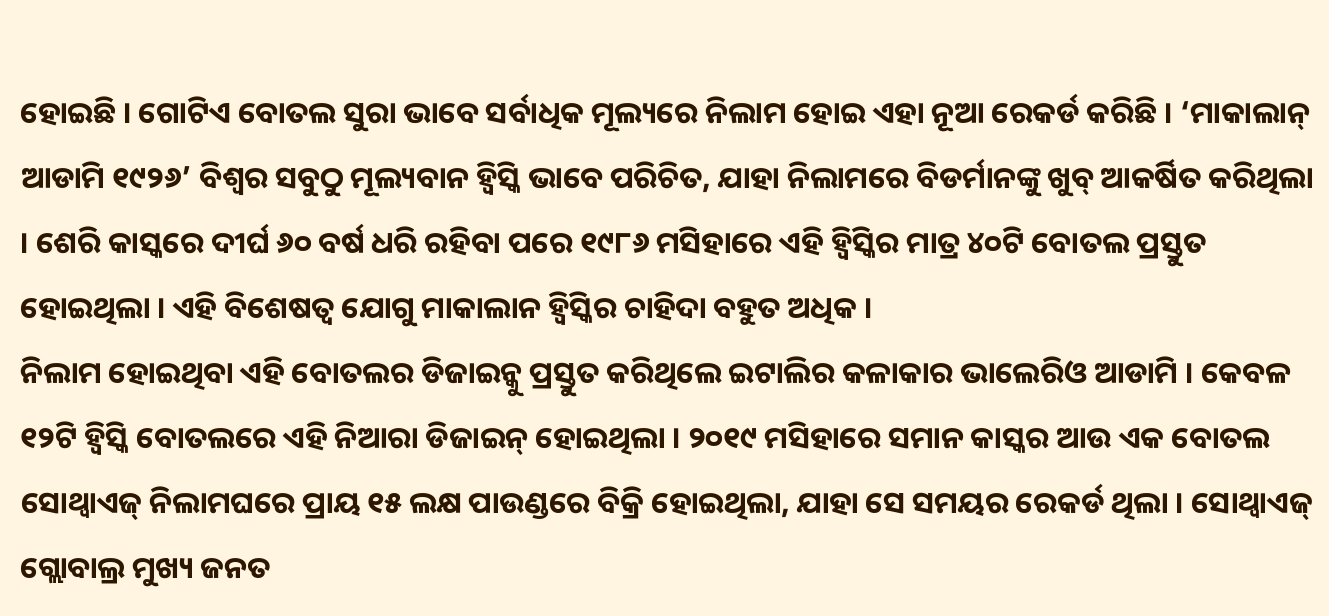ହୋଇଛି । ଗୋଟିଏ ବୋତଲ ସୁରା ଭାବେ ସର୍ବାଧିକ ମୂଲ୍ୟରେ ନିଲାମ ହୋଇ ଏହା ନୂଆ ରେକର୍ଡ କରିଛି । ‘ମାକାଲାନ୍ ଆଡାମି ୧୯୨୬’ ବିଶ୍ୱର ସବୁଠୁ ମୂଲ୍ୟବାନ ହ୍ୱିସ୍କି ଭାବେ ପରିଚିତ, ଯାହା ନିଲାମରେ ବିଡର୍ମାନଙ୍କୁ ଖୁବ୍ ଆକର୍ଷିତ କରିଥିଲା । ଶେରି କାସ୍କରେ ଦୀର୍ଘ ୬୦ ବର୍ଷ ଧରି ରହିବା ପରେ ୧୯୮୬ ମସିହାରେ ଏହି ହ୍ୱିସ୍କିର ମାତ୍ର ୪୦ଟି ବୋତଲ ପ୍ରସ୍ତୁତ ହୋଇଥିଲା । ଏହି ବିଶେଷତ୍ୱ ଯୋଗୁ ମାକାଲାନ ହ୍ୱିସ୍କିର ଚାହିଦା ବହୁତ ଅଧିକ ।
ନିଲାମ ହୋଇଥିବା ଏହି ବୋତଲର ଡିଜାଇନ୍କୁ ପ୍ରସ୍ତୁତ କରିଥିଲେ ଇଟାଲିର କଳାକାର ଭାଲେରିଓ ଆଡାମି । କେବଳ ୧୨ଟି ହ୍ୱିସ୍କି ବୋତଲରେ ଏହି ନିଆରା ଡିଜାଇନ୍ ହୋଇଥିଲା । ୨୦୧୯ ମସିହାରେ ସମାନ କାସ୍କର ଆଉ ଏକ ବୋତଲ ସୋଥ୍ବାଏଜ୍ ନିଲାମଘରେ ପ୍ରାୟ ୧୫ ଲକ୍ଷ ପାଉଣ୍ଡରେ ବିକ୍ରି ହୋଇଥିଲା, ଯାହା ସେ ସମୟର ରେକର୍ଡ ଥିଲା । ସୋଥ୍ବାଏଜ୍ ଗ୍ଲୋବାଲ୍ର ମୁଖ୍ୟ ଜନତ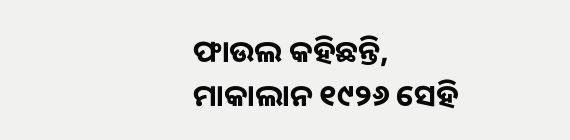ଫାଉଲ କହିଛନ୍ତି, ମାକାଲାନ ୧୯୨୬ ସେହି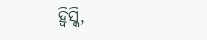ହ୍ୱିସ୍କି,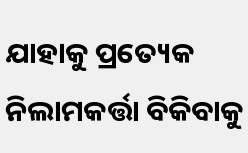ଯାହାକୁ ପ୍ରତ୍ୟେକ ନିଲାମକର୍ତ୍ତା ବିକିବାକୁ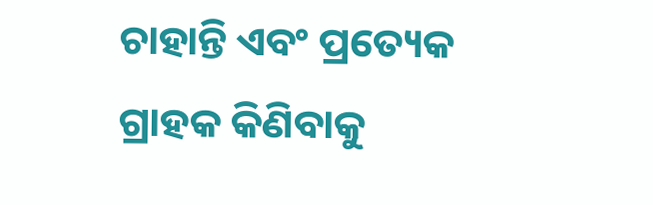ଚାହାନ୍ତି ଏବଂ ପ୍ରତ୍ୟେକ ଗ୍ରାହକ କିଣିବାକୁ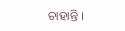ଚାହାନ୍ତି ।